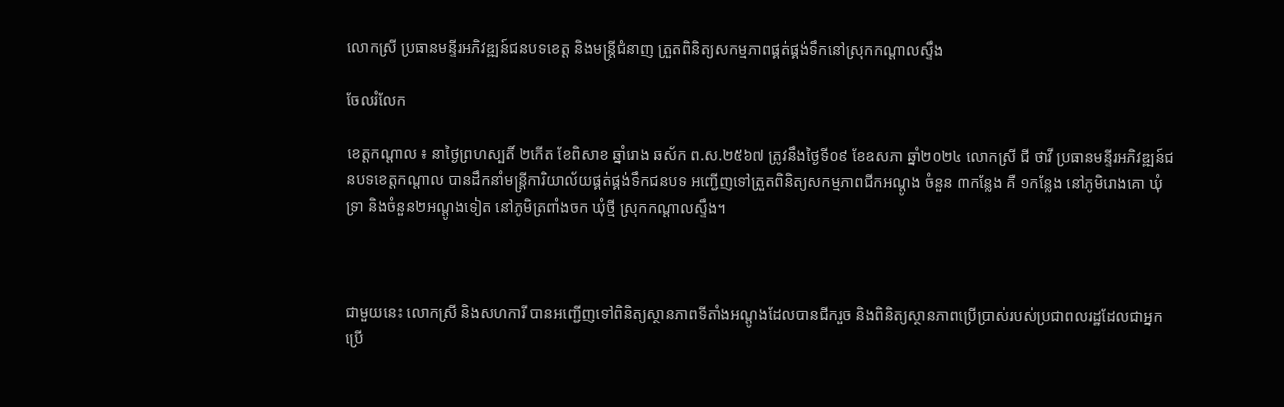លោកស្រី ប្រធានមន្ទីរអភិវឌ្ឍន៍ជនបទខេត្ត និងមន្រ្ដីជំនាញ ត្រួតពិនិត្យសកម្មភាពផ្គត់ផ្គង់ទឹកនៅស្រុកកណ្ដាលស្ទឹង

ចែលរំលែក

ខេត្តកណ្ដាល ៖ នាថ្ងៃព្រហស្បតិ៍ ២កើត ខែពិសាខ ឆ្នាំរោង ឆស័ក ព.ស.២៥៦៧ ត្រូវនឹងថ្ងៃទី០៩ ខែឧសភា ឆ្នាំ២០២៤ លោកស្រី ជី ថាវី ប្រធានមន្ទីរអភិវឌ្ឍន៍ជនបទខេត្តកណ្ដាល បានដឹកនាំមន្ត្រីការិយាល័យផ្គត់ផ្គង់ទឹកជនបទ អញ្ជើញទៅត្រួតពិនិត្យសកម្មភាពជីកអណ្តូង ចំនួន ៣កន្លែង គឺ ១កន្លែង នៅភូមិរោងគោ ឃុំទ្រា និងចំនួន២អណ្ដូងទៀត នៅភូមិត្រពាំងចក ឃុំថ្មី ស្រុកកណ្តាលស្ទឹង។



ជាមួយនេះ លោកស្រី និងសហការី បានអញ្ជើញទៅពិនិត្យស្ថានភាពទីតាំងអណ្តូងដែលបានជីករួច និងពិនិត្យស្ថានភាពប្រើប្រាស់របស់ប្រជាពលរដ្ឋដែលជាអ្នកប្រើ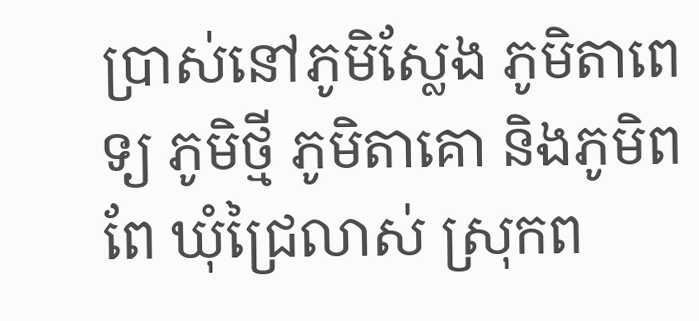ប្រាស់នៅភូមិស្លែង ភូមិតាពេទ្យ ភូមិថ្មី ភូមិតាគោ និងភូមិពពែ ឃុំជ្រៃលាស់ ស្រុកព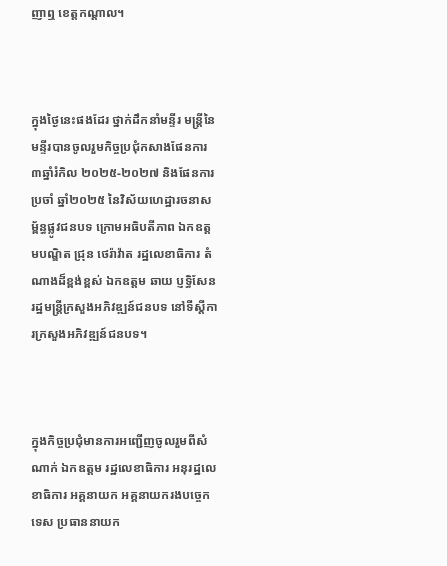ញាឮ ខេត្តកណ្ដាល។



ក្នុងថ្ងៃនេះផងដែរ ថ្នាក់ដឹកនាំមន្ទីរ មន្រ្ដីនៃមន្ទីរបានចូលរួមកិច្ចប្រជុំកសាងផែនការ ៣ឆ្នាំរំកិល ២០២៥-២០២៧ និងផែនការប្រចាំ ឆ្នាំ២០២៥ នៃវិស័យហេដ្ឋារចនាសម្ព័ន្ធផ្លូវជនបទ ក្រោមអធិបតីភាព ឯកឧត្តមបណ្ឌិត ជ្រុន ថេរ៉ាវ៉ាត រដ្ឋលេខាធិការ តំណាងដ៏ខ្ពង់ខ្ពស់ ឯកឧត្ដម ឆាយ ប្ញទ្ធិសែន រដ្ឋមន្រ្ដីក្រសួងអភិវឌ្ឍន៍ជនបទ នៅទីស្តីការក្រសួងអភិវឌ្ឍន៍ជនបទ។



ក្នុងកិច្ចប្រជុំមានការអញ្ជើញចូលរួមពីសំណាក់ ឯកឧត្តម រដ្ឋលេខាធិការ អនុរដ្ឋលេខាធិការ អគ្គនាយក អគ្គនាយករងបច្ចេកទេស ប្រធាននាយក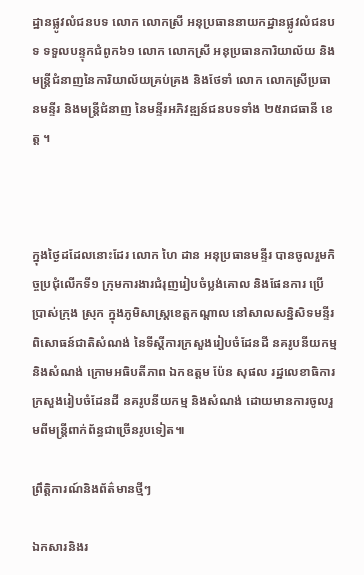ដ្ឋានផ្លូវលំជនបទ លោក លោកស្រី អនុប្រធាននាយកដ្ឋានផ្លូវលំជនបទ ទទួលបន្ទុកជំពូក៦១ លោក លោកស្រី អនុប្រធានការិយាល័យ និងមន្រ្តីជំនាញនៃការិយាល័យគ្រប់គ្រង និងថែទាំ លោក លោកស្រីប្រធានមន្ទីរ និងមន្រ្តីជំនាញ នៃមន្ទីរអភិវឌ្ឍន៍ជនបទទាំង ២៥រាជធានី ខេត្ត ។



ក្នុងថ្ងៃដដែលនោះដែរ លោក ហៃ ដាន អនុប្រធានមន្ទីរ បានចូលរួមកិច្ចប្រជុំលើកទី១ ក្រុមការងារជំរុញរៀបចំប្លង់គោល និងផែនការ ប្រើប្រាស់ក្រុង ស្រុក ក្នុងភូមិសាស្ត្រខេត្តកណ្តាល នៅសាលសន្និសិទមន្ទីរពិសោធន៍ជាតិសំណង់ នៃទីស្តីការក្រសួងរៀបចំដែនដី នគរូបនីយកម្ម និងសំណង់ ក្រោមអធិបតីភាព ឯកឧត្តម ប៉ែន សុផល រដ្ឋលេខាធិការក្រសួងរៀបចំដែនដី នគរូបនីយកម្ម និងសំណង់ ដោយមានការចូលរួមពីមន្រ្ដីពាក់ព័ន្ធជាច្រើនរូបទៀត៕

ព្រឹត្តិការណ៍និងព័ត៌មានថ្មីៗ

ឯកសារនិងរ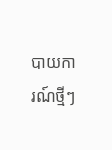បាយការណ៍ថ្មីៗ